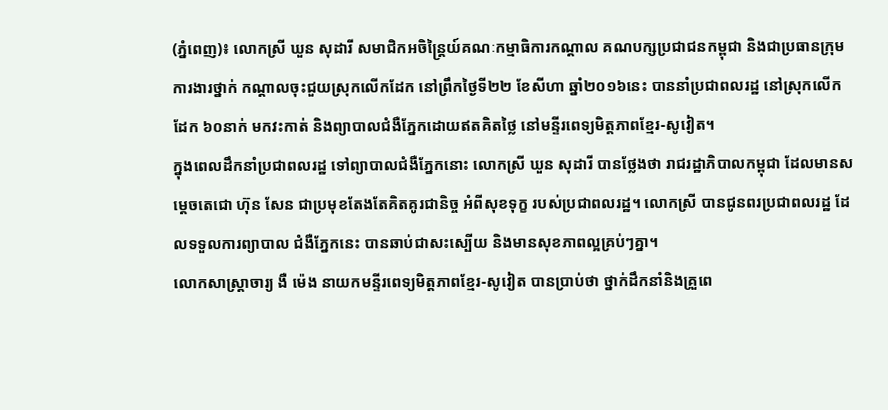(ភ្នំពេញ)៖ លោកស្រី ឃួន សុដារី សមាជិកអចិន្ត្រៃយ៍គណៈកម្មាធិការកណ្តាល គណបក្សប្រជាជនកម្ពុជា និងជាប្រធានក្រុមការងារថ្នាក់ កណ្តាលចុះជួយស្រុកលើកដែក នៅព្រឹកថ្ងៃទី២២ ខែសីហា ឆ្នាំ២០១៦នេះ បាននាំប្រជាពលរដ្ឋ នៅស្រុកលើកដែក ៦០នាក់ មកវះកាត់ និងព្យាបាលជំងឺភ្នែកដោយឥតគិតថ្លៃ នៅមន្ទីរពេទ្យមិត្តភាពខ្មែរ-សូវៀត។
ក្នុងពេលដឹកនាំប្រជាពលរដ្ឋ ទៅព្យាបាលជំងឺភ្នែកនោះ លោកស្រី ឃួន សុដារី បានថ្លែងថា រាជរដ្ឋាភិបាលកម្ពុជា ដែលមានសម្តេចតេជោ ហ៊ុន សែន ជាប្រមុខតែងតែគិតគូរជានិច្ច អំពីសុខទុក្ខ របស់ប្រជាពលរដ្ឋ។ លោកស្រី បានជូនពរប្រជាពលរដ្ឋ ដែលទទួលការព្យាបាល ជំងឺភ្នែកនេះ បានឆាប់ជាសះស្បើយ និងមានសុខភាពល្អគ្រប់ៗគ្នា។
លោកសាស្ត្រាចារ្យ ងឺ ម៉េង នាយកមន្ទីរពេទ្យមិត្តភាពខ្មែរ-សូវៀត បានប្រាប់ថា ថ្នាក់ដឹកនាំនិងគ្រួពេ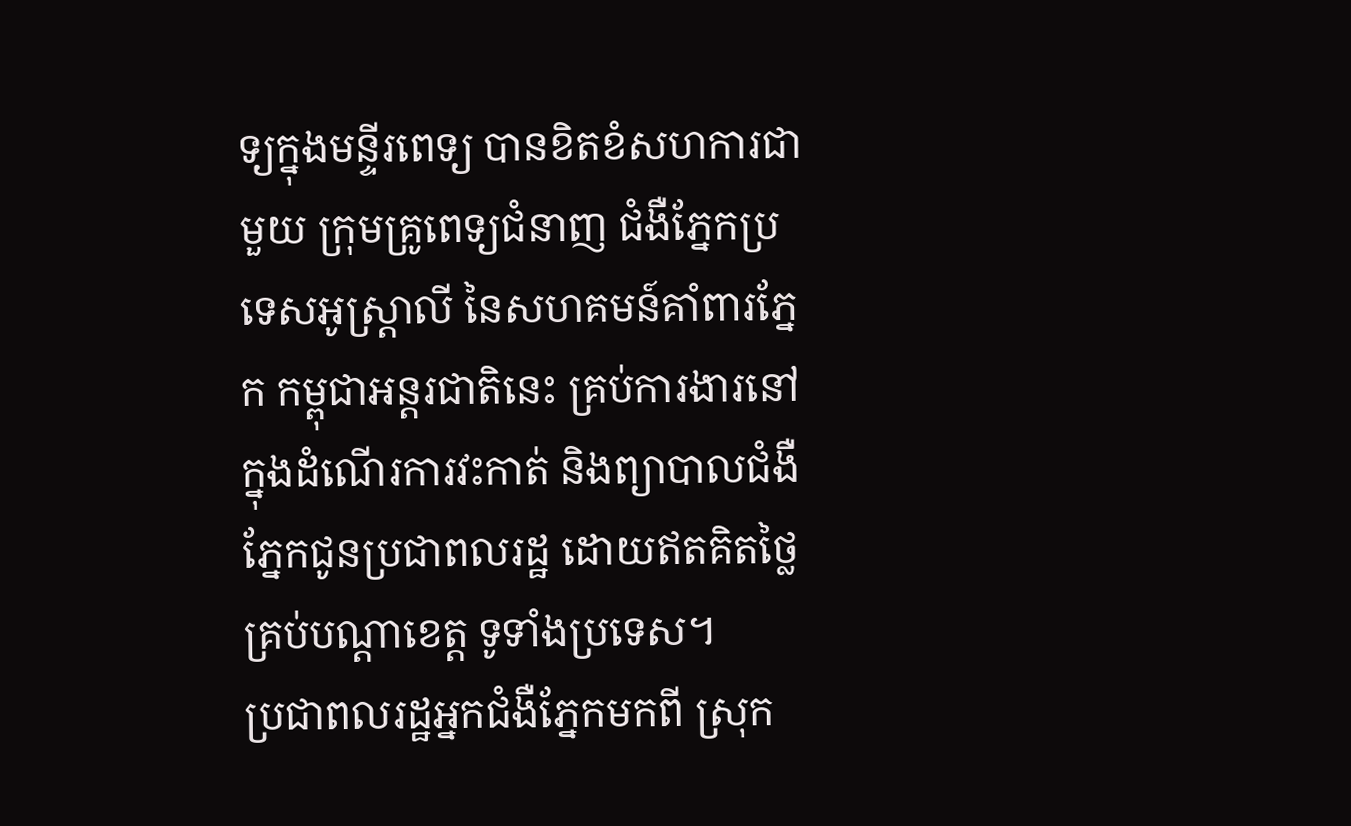ទ្យក្នុងមន្ទីរពេទ្យ បានខិតខំសហការជាមួយ ក្រុមគ្រូពេទ្យជំនាញ ជំងឺភ្នែកប្រទេសអូស្រ្តាលី នៃសហគមន៍គាំពារភ្នែក កម្ពុជាអន្តរជាតិនេះ គ្រប់ការងារនៅក្នុងដំណើរការវះកាត់ និងព្យាបាលជំងឺភ្នែកជូនប្រជាពលរដ្ឋ ដោយឥតគិតថ្លៃគ្រប់បណ្តាខេត្ត ទូទាំងប្រទេស។
ប្រជាពលរដ្ឋអ្នកជំងឺភ្នែកមកពី ស្រុក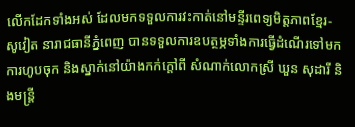លើកដែកទាំងអស់ ដែលមកទទួលការវះកាត់នៅមន្ទីរពេទ្យមិត្តភាពខ្មែរ-សូវៀត នារាជធានីភ្នំពេញ បានទទួលការឧបត្ថម្ភទាំងការធ្វើដំណើរទៅមក ការហូបចុក និងស្នាក់នៅយ៉ាងកក់ក្តៅពី សំណាក់លោកស្រី ឃួន សុដារី និងមន្ត្រី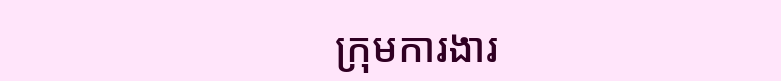ក្រុមការងារ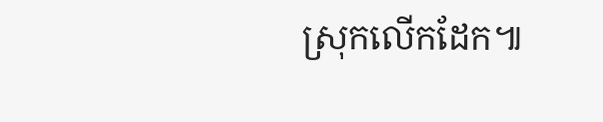ស្រុកលើកដែក៕